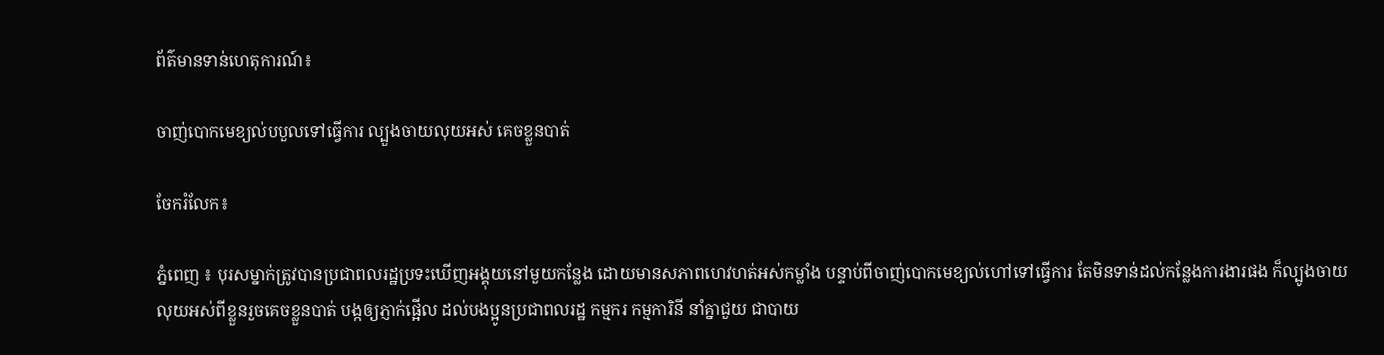ព័ត៌មានទាន់ហេតុការណ៍៖

ចាញ់បោកមេខ្យល់បបួលទៅធ្វើការ ល្បួងចាយលុយអស់ គេចខ្លួនបាត់

ចែករំលែក៖

ភ្នំពេញ ៖ បុរសម្នាក់ត្រូវបានប្រជាពលរដ្ឋប្រទះឃើញអង្គុយនៅមួយកន្លែង ដោយមានសភាពហេវហត់អស់កម្លាំង បន្ទាប់ពីចាញ់បោកមេខ្យល់ហៅទៅធ្វើការ តែមិនទាន់ដល់កន្លែងការងារផង ក៏ល្បូងចាយលុយអស់ពីខ្លួនរួចគេចខ្លួនបាត់ បង្កឲ្យភ្ញាក់ផ្អើល ដល់បងប្អូនប្រជាពលរដ្ឋ កម្មករ កម្មការិនី នាំគ្នាជួយ ជាបាយ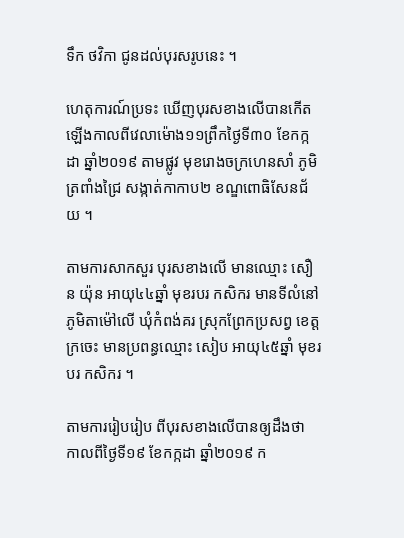ទឹក ថវិកា ជូនដល់បុរសរូបនេះ ។

ហេតុការណ៍ប្រទះ ឃើញបុរសខាងលើបានកើតឡើងកាលពីវេលាម៉ោង១១ព្រឹកថ្ងៃទី៣០ ខែកក្កដា ឆ្នាំ២០១៩ តាមផ្លូវ មុខរោងចក្រហេនសាំ ភូមិត្រពាំងជ្រៃ សង្កាត់កាកាប២ ខណ្ឌពោធិសែនជ័យ ។

តាមការសាកសួរ បុរសខាងលើ មានឈ្មោះ សឿន យ៉ុន អាយុ៤៤ឆ្នាំ មុខរបរ កសិករ មានទីលំនៅភូមិតាម៉ៅលើ ឃុំកំពង់គរ ស្រុកព្រែកប្រសព្វ ខេត្តក្រចេះ មានប្រពន្ធឈ្មោះ សៀប អាយុ៤៥ឆ្នាំ មុខរបរ កសិករ ។

តាមការរៀបរៀប ពីបុរសខាងលើបានឲ្យដឹងថា កាលពីថ្ងៃទី១៩ ខែកក្កដា ឆ្នាំ២០១៩ ក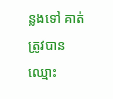ន្លងទៅ គាត់ត្រូវបានឈ្មោះ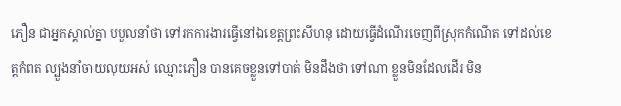ភឿន ជាអ្នកស្គាល់គ្នា បបួលនាំថា ទៅរកការងារធ្វើនៅឯខេត្តព្រះសីហនុ ដោយធ្វើដំណើរចេញពីស្រុកកំណើត ទៅដល់ខេត្តកំពត ល្បួងនាំចាយលុយអស់ ឈ្មោះភឿន បានគេចខ្លួនទៅបាត់ មិនដឹងថា ទៅណា ខ្លួនមិនដែលដើរ មិន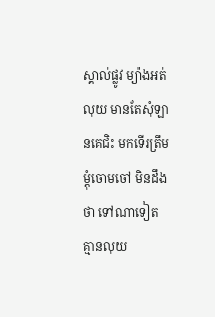ស្គាល់ផ្លូវ ម្យ៉ាងអត់លុយ មានតែសុំឡានគេជិះ មកទើរត្រឹម ម្តុំចោមចៅ មិនដឹងថា ទៅណាទៀត គ្មានលុយ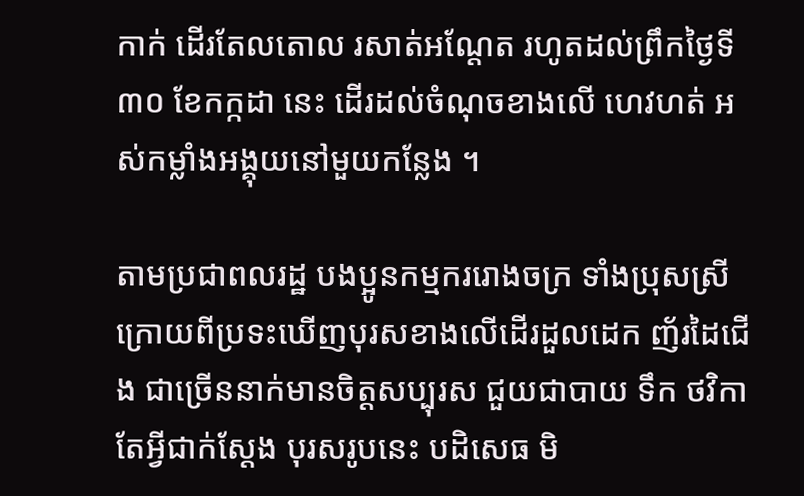កាក់ ដើរតែលតោល រសាត់អណ្តែត រហូតដល់ព្រឹកថ្ងៃទី៣០ ខែកក្កដា នេះ ដើរដល់ចំណុចខាងលើ ហេវហត់ អស់កម្លាំងអង្គុយនៅមួយកន្លែង ។

តាមប្រជាពលរដ្ឋ បងប្អូនកម្មកររោងចក្រ ទាំងប្រុសស្រី ក្រោយពីប្រទះឃើញបុរសខាងលើដើរដួលដេក ញ័រដៃជើង ជាច្រើននាក់មានចិត្តសប្បុរស ជួយជាបាយ ទឹក ថវិកា តែអ្វីជាក់ស្តែង បុរសរូបនេះ បដិសេធ មិ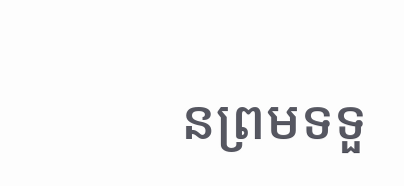នព្រមទទួ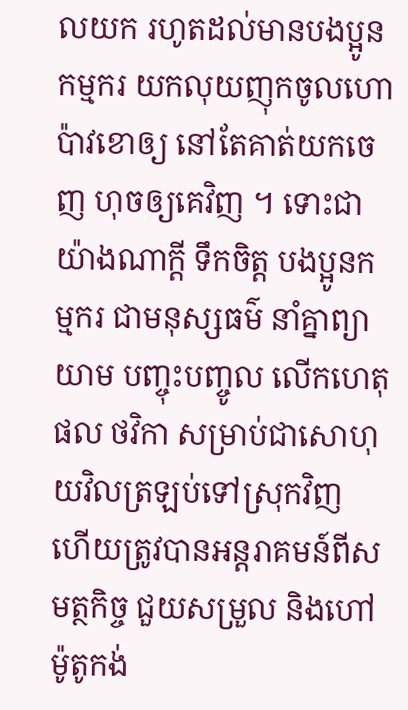លយក រហូតដល់មានបងប្អូនកម្មករ យកលុយញុកចូលហោប៉ាវខោឲ្យ នៅតែគាត់យកចេញ ហុចឲ្យគេវិញ ។ ទោះជាយ៉ាងណាក្តី ទឹកចិត្ត បងប្អូនកម្មករ ជាមនុស្សធម៌ នាំគ្នាព្យាយាម បញ្ចុះបញ្ចូល លើកហេតុផល ថវិកា សម្រាប់ជាសោហុយវិលត្រឡប់ទៅស្រុកវិញ ហើយត្រូវបានអន្តរាគមន៍ពីសមត្ថកិច្ច ជួយសម្រួល និងហៅម៉ូតូកង់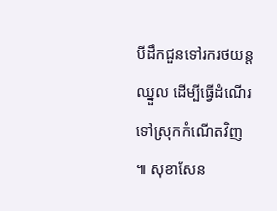បីដឹកជួនទៅរករថយន្តឈ្នួល ដើម្បីធ្វើដំណើរទៅស្រុកកំណើតវិញ ៕ សុខាសែន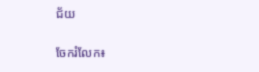ជ័យ


ចែករំលែក៖